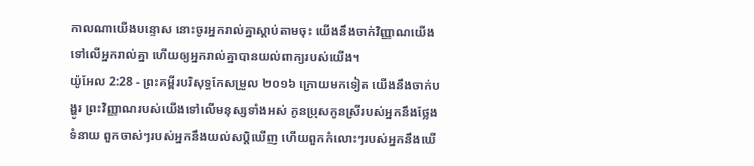កាលណាយើងបន្ទោស នោះចូរអ្នករាល់គ្នាស្តាប់តាមចុះ យើងនឹងចាក់វិញ្ញាណយើងទៅលើអ្នករាល់គ្នា ហើយឲ្យអ្នករាល់គ្នាបានយល់ពាក្យរបស់យើង។
យ៉ូអែល 2:28 - ព្រះគម្ពីរបរិសុទ្ធកែសម្រួល ២០១៦ ក្រោយមកទៀត យើងនឹងចាក់បង្ហូរ ព្រះវិញ្ញាណរបស់យើងទៅលើមនុស្សទាំងអស់ កូនប្រុសកូនស្រីរបស់អ្នកនឹងថ្លែងទំនាយ ពួកចាស់ៗរបស់អ្នកនឹងយល់សប្តិឃើញ ហើយពួកកំលោះៗរបស់អ្នកនឹងឃើ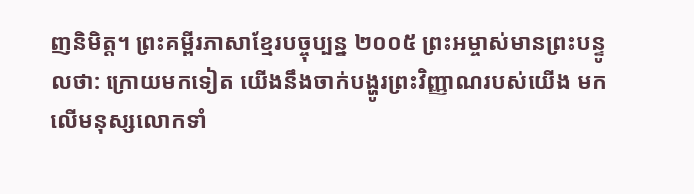ញនិមិត្ត។ ព្រះគម្ពីរភាសាខ្មែរបច្ចុប្បន្ន ២០០៥ ព្រះអម្ចាស់មានព្រះបន្ទូលថា: ក្រោយមកទៀត យើងនឹងចាក់បង្ហូរព្រះវិញ្ញាណរបស់យើង មកលើមនុស្សលោកទាំ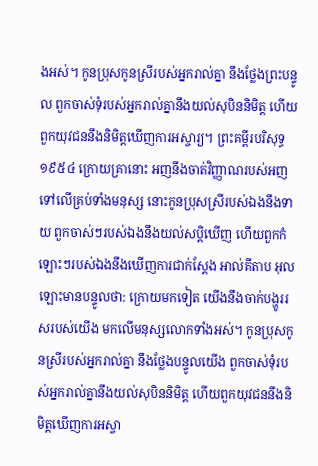ងអស់។ កូនប្រុសកូនស្រីរបស់អ្នករាល់គ្នា នឹងថ្លែងព្រះបន្ទូល ពួកចាស់ទុំរបស់អ្នករាល់គ្នានឹងយល់សុបិននិមិត្ត ហើយពួកយុវជននឹងនិមិត្តឃើញការអស្ចារ្យ។ ព្រះគម្ពីរបរិសុទ្ធ ១៩៥៤ ក្រោយគ្រានោះ អញនឹងចាត់វិញ្ញាណរបស់អញទៅលើគ្រប់ទាំងមនុស្ស នោះកូនប្រុសស្រីរបស់ឯងនឹងទាយ ពួកចាស់ៗរបស់ឯងនឹងយល់សប្តិឃើញ ហើយពួកកំឡោះៗរបស់ឯងនឹងឃើញការជាក់ស្តែង អាល់គីតាប អុលឡោះមានបន្ទូលថា: ក្រោយមកទៀត យើងនឹងចាក់បង្ហូររសរបស់យើង មកលើមនុស្សលោកទាំងអស់។ កូនប្រុសកូនស្រីរបស់អ្នករាល់គ្នា នឹងថ្លែងបន្ទូលយើង ពួកចាស់ទុំរបស់អ្នករាល់គ្នានឹងយល់សុបិននិមិត្ត ហើយពួកយុវជននឹងនិមិត្តឃើញការអស្ចា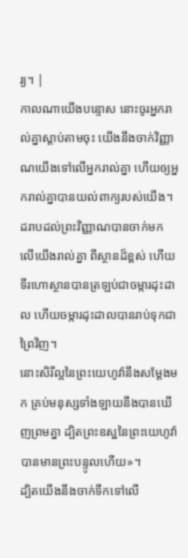រ្យ។ |
កាលណាយើងបន្ទោស នោះចូរអ្នករាល់គ្នាស្តាប់តាមចុះ យើងនឹងចាក់វិញ្ញាណយើងទៅលើអ្នករាល់គ្នា ហើយឲ្យអ្នករាល់គ្នាបានយល់ពាក្យរបស់យើង។
ដរាបដល់ព្រះវិញ្ញាណបានចាក់មក លើយើងរាល់គ្នា ពីស្ថានដ៏ខ្ពស់ ហើយទីរហោស្ថានបានត្រឡប់ជាចម្ការដុះដាល ហើយចម្ការដុះដាលបានរាប់ទុកជាព្រៃវិញ។
នោះសិរីល្អនៃព្រះយេហូវ៉ានឹងសម្ដែងមក គ្រប់មនុស្សទាំងឡាយនឹងបានឃើញព្រមគ្នា ដ្បិតព្រះឧស្ឋនៃព្រះយេហូវ៉ាបានមានព្រះបន្ទូលហើយ»។
ដ្បិតយើងនឹងចាក់ទឹកទៅលើ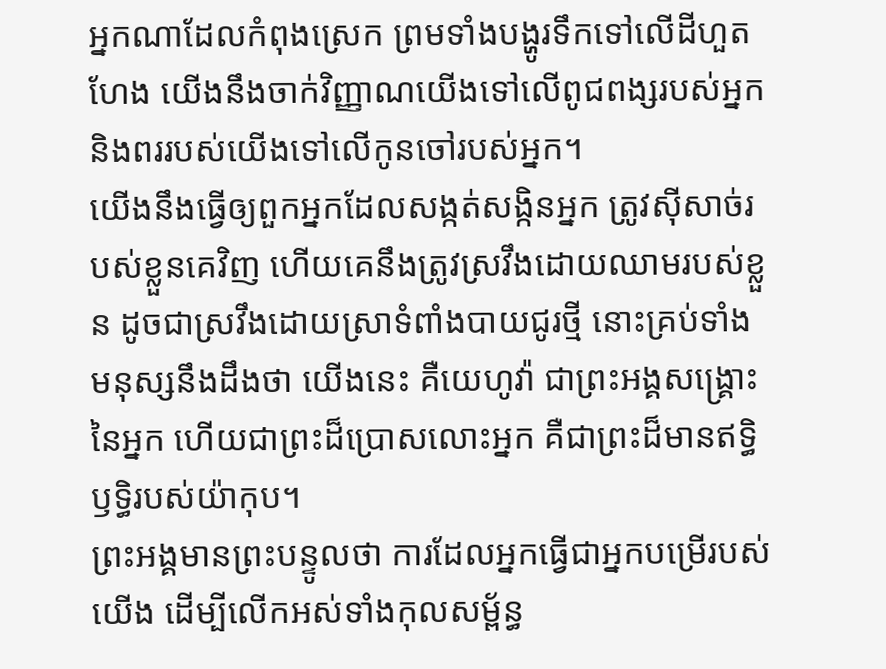អ្នកណាដែលកំពុងស្រេក ព្រមទាំងបង្ហូរទឹកទៅលើដីហួតហែង យើងនឹងចាក់វិញ្ញាណយើងទៅលើពូជពង្សរបស់អ្នក និងពររបស់យើងទៅលើកូនចៅរបស់អ្នក។
យើងនឹងធ្វើឲ្យពួកអ្នកដែលសង្កត់សង្កិនអ្នក ត្រូវស៊ីសាច់របស់ខ្លួនគេវិញ ហើយគេនឹងត្រូវស្រវឹងដោយឈាមរបស់ខ្លួន ដូចជាស្រវឹងដោយស្រាទំពាំងបាយជូរថ្មី នោះគ្រប់ទាំងមនុស្សនឹងដឹងថា យើងនេះ គឺយេហូវ៉ា ជាព្រះអង្គសង្គ្រោះនៃអ្នក ហើយជាព្រះដ៏ប្រោសលោះអ្នក គឺជាព្រះដ៏មានឥទ្ធិឫទ្ធិរបស់យ៉ាកុប។
ព្រះអង្គមានព្រះបន្ទូលថា ការដែលអ្នកធ្វើជាអ្នកបម្រើរបស់យើង ដើម្បីលើកអស់ទាំងកុលសម្ព័ន្ធ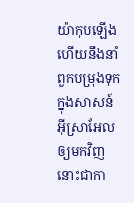យ៉ាកុបឡើង ហើយនឹងនាំពួកបម្រុងទុក ក្នុងសាសន៍អ៊ីស្រាអែលឲ្យមកវិញ នោះជាកា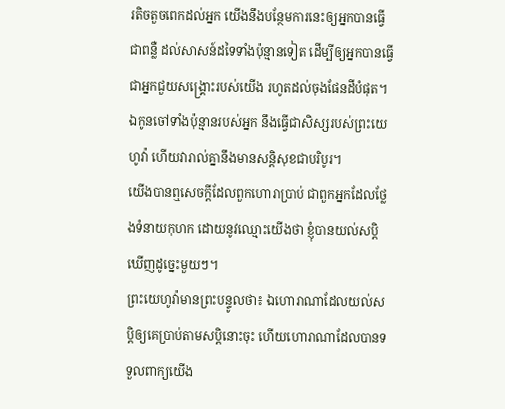រតិចតួចពេកដល់អ្នក យើងនឹងបន្ថែមការនេះឲ្យអ្នកបានធ្វើជាពន្លឺ ដល់សាសន៍ដទៃទាំងប៉ុន្មានទៀត ដើម្បីឲ្យអ្នកបានធ្វើជាអ្នកជួយសង្គ្រោះរបស់យើង រហូតដល់ចុងផែនដីបំផុត។
ឯកូនចៅទាំងប៉ុន្មានរបស់អ្នក នឹងធ្វើជាសិស្សរបស់ព្រះយេហូវ៉ា ហើយវារាល់គ្នានឹងមានសន្តិសុខជាបរិបូរ។
យើងបានឮសេចក្ដីដែលពួកហោរាប្រាប់ ជាពួកអ្នកដែលថ្លែងទំនាយកុហក ដោយនូវឈ្មោះយើងថា ខ្ញុំបានយល់សប្តិ ឃើញដូច្នេះមួយៗ។
ព្រះយេហូវ៉ាមានព្រះបន្ទូលថា៖ ឯហោរាណាដែលយល់សប្តិឲ្យគេប្រាប់តាមសប្តិនោះចុះ ហើយហោរាណាដែលបានទទួលពាក្យយើង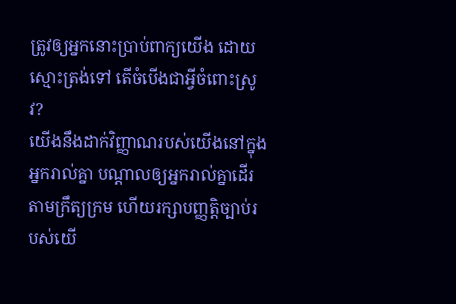ត្រូវឲ្យអ្នកនោះប្រាប់ពាក្យយើង ដោយស្មោះត្រង់ទៅ តើចំបើងជាអ្វីចំពោះស្រូវ?
យើងនឹងដាក់វិញ្ញាណរបស់យើងនៅក្នុងអ្នករាល់គ្នា បណ្ដាលឲ្យអ្នករាល់គ្នាដើរតាមក្រឹត្យក្រម ហើយរក្សាបញ្ញត្តិច្បាប់របស់យើ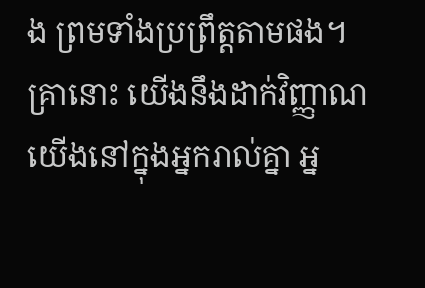ង ព្រមទាំងប្រព្រឹត្តតាមផង។
គ្រានោះ យើងនឹងដាក់វិញ្ញាណយើងនៅក្នុងអ្នករាល់គ្នា អ្ន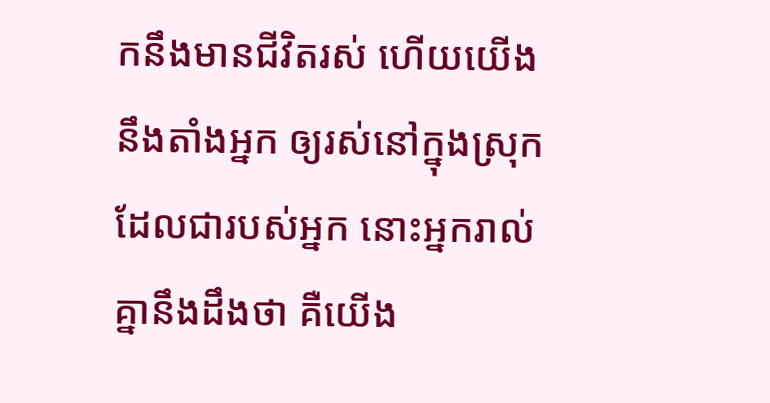កនឹងមានជីវិតរស់ ហើយយើងនឹងតាំងអ្នក ឲ្យរស់នៅក្នុងស្រុកដែលជារបស់អ្នក នោះអ្នករាល់គ្នានឹងដឹងថា គឺយើង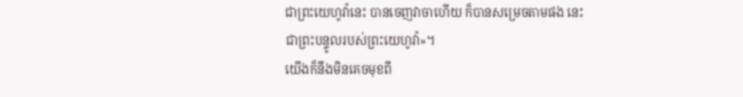ជាព្រះយេហូវ៉ានេះ បានចេញវាចាហើយ ក៏បានសម្រេចតាមផង នេះជាព្រះបន្ទូលរបស់ព្រះយេហូវ៉ា»។
យើងក៏នឹងមិនគេចមុខពី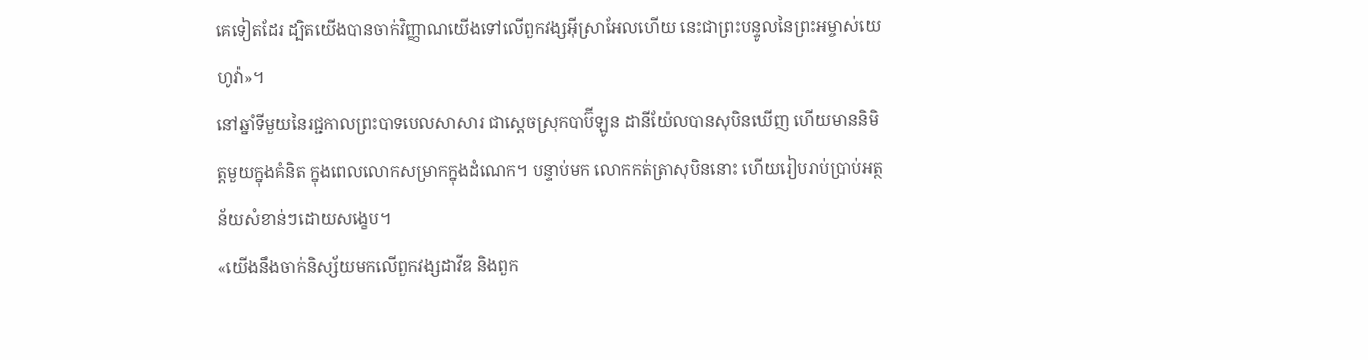គេទៀតដែរ ដ្បិតយើងបានចាក់វិញ្ញាណយើងទៅលើពួកវង្សអ៊ីស្រាអែលហើយ នេះជាព្រះបន្ទូលនៃព្រះអម្ចាស់យេហូវ៉ា»។
នៅឆ្នាំទីមួយនៃរជ្ជកាលព្រះបាទបេលសាសារ ជាស្តេចស្រុកបាប៊ីឡូន ដានីយ៉ែលបានសុបិនឃើញ ហើយមាននិមិត្តមួយក្នុងគំនិត ក្នុងពេលលោកសម្រាកក្នុងដំណេក។ បន្ទាប់មក លោកកត់ត្រាសុបិននោះ ហើយរៀបរាប់ប្រាប់អត្ថន័យសំខាន់ៗដោយសង្ខេប។
«យើងនឹងចាក់និស្ស័យមកលើពួកវង្សដាវីឌ និងពួក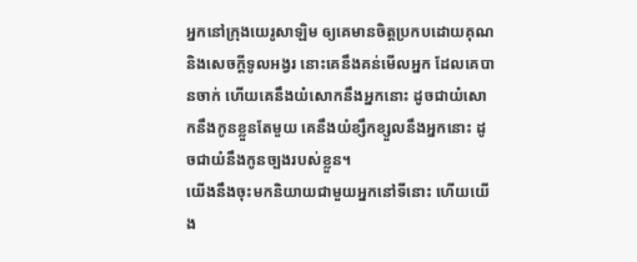អ្នកនៅក្រុងយេរូសាឡិម ឲ្យគេមានចិត្តប្រកបដោយគុណ និងសេចក្ដីទូលអង្វរ នោះគេនឹងគន់មើលអ្នក ដែលគេបានចាក់ ហើយគេនឹងយំសោកនឹងអ្នកនោះ ដូចជាយំសោកនឹងកូនខ្លួនតែមួយ គេនឹងយំខ្សឹកខ្សួលនឹងអ្នកនោះ ដូចជាយំនឹងកូនច្បងរបស់ខ្លួន។
យើងនឹងចុះមកនិយាយជាមួយអ្នកនៅទីនោះ ហើយយើង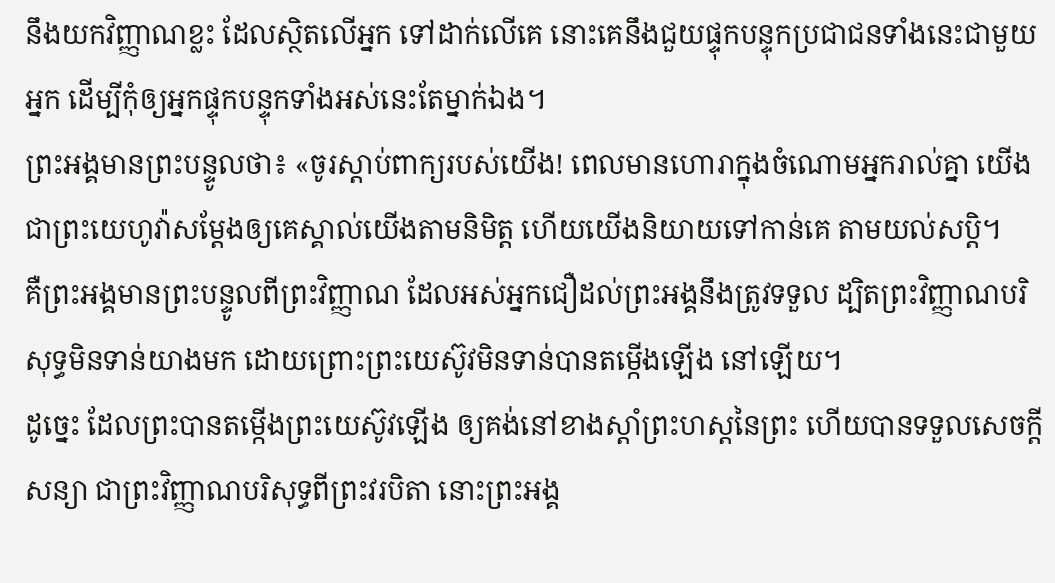នឹងយកវិញ្ញាណខ្លះ ដែលស្ថិតលើអ្នក ទៅដាក់លើគេ នោះគេនឹងជួយផ្ទុកបន្ទុកប្រជាជនទាំងនេះជាមួយអ្នក ដើម្បីកុំឲ្យអ្នកផ្ទុកបន្ទុកទាំងអស់នេះតែម្នាក់ឯង។
ព្រះអង្គមានព្រះបន្ទូលថា៖ «ចូរស្តាប់ពាក្យរបស់យើង! ពេលមានហោរាក្នុងចំណោមអ្នករាល់គ្នា យើងជាព្រះយេហូវ៉ាសម្ដែងឲ្យគេស្គាល់យើងតាមនិមិត្ត ហើយយើងនិយាយទៅកាន់គេ តាមយល់សប្តិ។
គឺព្រះអង្គមានព្រះបន្ទូលពីព្រះវិញ្ញាណ ដែលអស់អ្នកជឿដល់ព្រះអង្គនឹងត្រូវទទួល ដ្បិតព្រះវិញ្ញាណបរិសុទ្ធមិនទាន់យាងមក ដោយព្រោះព្រះយេស៊ូវមិនទាន់បានតម្កើងឡើង នៅឡើយ។
ដូច្នេះ ដែលព្រះបានតម្កើងព្រះយេស៊ូវឡើង ឲ្យគង់នៅខាងស្តាំព្រះហស្តនៃព្រះ ហើយបានទទួលសេចក្តីសន្យា ជាព្រះវិញ្ញាណបរិសុទ្ធពីព្រះវរបិតា នោះព្រះអង្គ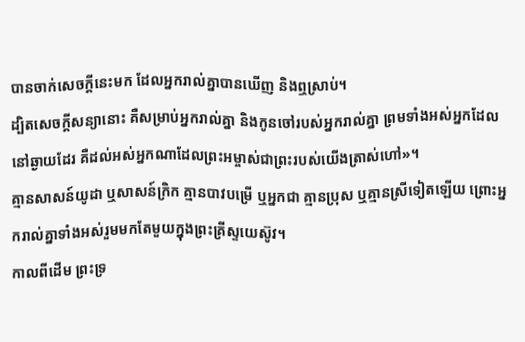បានចាក់សេចក្តីនេះមក ដែលអ្នករាល់គ្នាបានឃើញ និងឮស្រាប់។
ដ្បិតសេចក្តីសន្យានោះ គឺសម្រាប់អ្នករាល់គ្នា និងកូនចៅរបស់អ្នករាល់គ្នា ព្រមទាំងអស់អ្នកដែលនៅឆ្ងាយដែរ គឺដល់អស់អ្នកណាដែលព្រះអម្ចាស់ជាព្រះរបស់យើងត្រាស់ហៅ»។
គ្មានសាសន៍យូដា ឬសាសន៍ក្រិក គ្មានបាវបម្រើ ឬអ្នកជា គ្មានប្រុស ឬគ្មានស្រីទៀតឡើយ ព្រោះអ្នករាល់គ្នាទាំងអស់រួមមកតែមួយក្នុងព្រះគ្រីស្ទយេស៊ូវ។
កាលពីដើម ព្រះទ្រ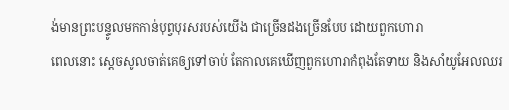ង់មានព្រះបន្ទូលមកកាន់បុព្វបុរសរបស់យើង ជាច្រើនដងច្រើនបែប ដោយពួកហោរា
ពេលនោះ ស្ដេចសូលចាត់គេឲ្យទៅចាប់ តែកាលគេឃើញពួកហោរាកំពុងតែទាយ និងសាំយូអែលឈរ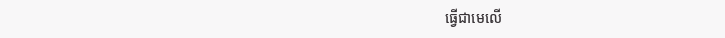ធ្វើជាមេលើ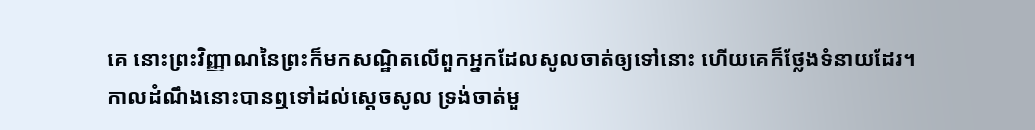គេ នោះព្រះវិញ្ញាណនៃព្រះក៏មកសណ្ឋិតលើពួកអ្នកដែលសូលចាត់ឲ្យទៅនោះ ហើយគេក៏ថ្លែងទំនាយដែរ។
កាលដំណឹងនោះបានឮទៅដល់ស្ដេចសូល ទ្រង់ចាត់មួ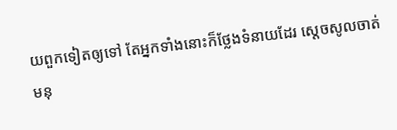យពួកទៀតឲ្យទៅ តែអ្នកទាំងនោះក៏ថ្លែងទំនាយដែរ ស្ដេចសូលចាត់មនុ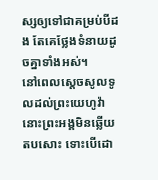ស្សឲ្យទៅជាគម្រប់បីដង តែគេថ្លែងទំនាយដូចគ្នាទាំងអស់។
នៅពេលស្តេចសូលទូលដល់ព្រះយេហូវ៉ា នោះព្រះអង្គមិនឆ្លើយតបសោះ ទោះបើដោ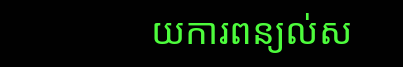យការពន្យល់ស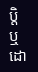ប្តិ ឬដោ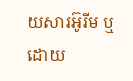យសារអ៊ូរីម ឬដោយ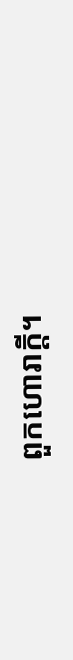ពួកហោរាក្តី។